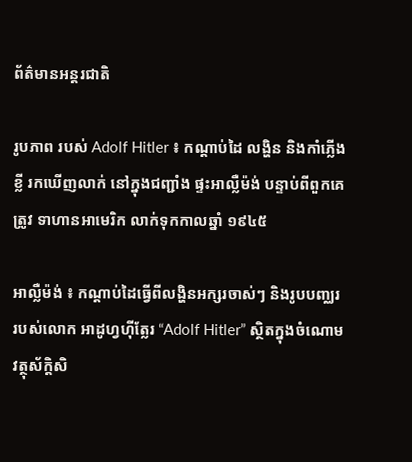ព័ត៌មានអន្តរជាតិ

រូបភាព របស់ Adolf Hitler ៖ កណ្តាប់ដៃ លង្ហិន និងកាំភ្លើងខ្លី រកឃើញលាក់ នៅក្នុងជញ្ជាំង ផ្ទះអាល្លឺម៉ង់ បន្ទាប់ពីពួកគេត្រូវ ទាហានអាមេរិក លាក់ទុកកាលឆ្នាំ ១៩៤៥

អាល្លឺម៉ង់ ៖ កណ្តាប់ដៃធ្វើពីលង្ហិនអក្សរចាស់ៗ និងរូបបញ្ឈររបស់លោក អាដូហ្វហ៊ីត្លែរ “Adolf Hitler” ស្ថិតក្នុងចំណោមវត្ថុស័ក្តិសិ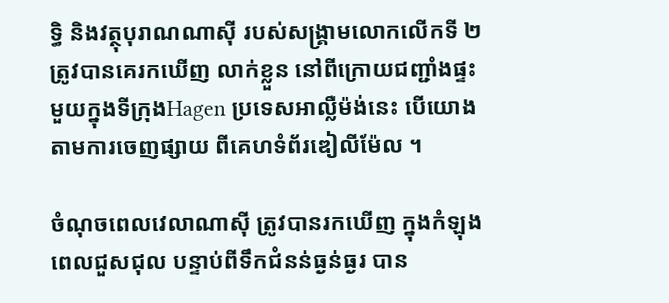ទ្ធិ និងវត្ថុបុរាណណាស៊ី របស់សង្រ្គាមលោកលើកទី ២ ត្រូវបានគេរកឃើញ លាក់ខ្លួន នៅពីក្រោយជញ្ជាំងផ្ទះ មួយក្នុងទីក្រុងHagen ប្រទេសអាល្លឺម៉ង់នេះ បើយោងតាមការចេញផ្សាយ ពីគេហទំព័រឌៀលីម៉ែល ។

ចំណុចពេលវេលាណាស៊ី ត្រូវបានរកឃើញ ក្នុងកំឡុងពេលជួសជុល បន្ទាប់ពីទឹកជំនន់ធ្ងន់ធ្ងរ បាន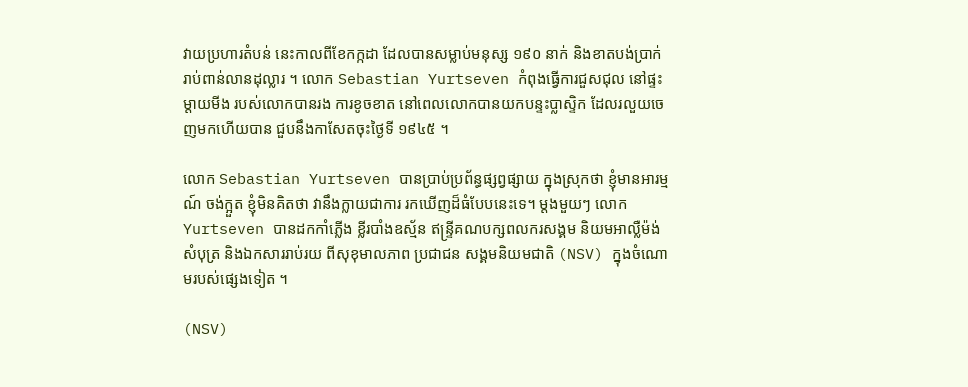វាយប្រហារតំបន់ នេះកាលពីខែកក្កដា ដែលបានសម្លាប់មនុស្ស ១៩០ នាក់ និងខាតបង់ប្រាក់រាប់ពាន់លានដុល្លារ ។ លោក Sebastian Yurtseven កំពុងធ្វើការជួសជុល នៅផ្ទះម្តាយមីង របស់លោកបានរង ការខូចខាត នៅពេលលោកបានយកបន្ទះប្លាស្ទិក ដែលរលួយចេញមកហើយបាន ជួបនឹងកាសែតចុះថ្ងៃទី ១៩៤៥ ។

លោក Sebastian Yurtseven បានប្រាប់ប្រព័ន្ធផ្សព្វផ្សាយ ក្នុងស្រុកថា ខ្ញុំមានអារម្មណ៍ ចង់ក្អួត ខ្ញុំមិនគិតថា វានឹងក្លាយជាការ រកឃើញដ៏ធំបែបនេះទេ។ ម្តងមួយៗ លោក Yurtseven បានដកកាំភ្លើង ខ្លីរបាំងឧស្ម័ន ឥន្ទ្រីគណបក្សពលករសង្គម និយមអាល្លឺម៉ង់ សំបុត្រ និងឯកសាររាប់រយ ពីសុខុមាលភាព ប្រជាជន សង្គមនិយមជាតិ (NSV) ក្នុងចំណោមរបស់ផ្សេងទៀត ។

(NSV)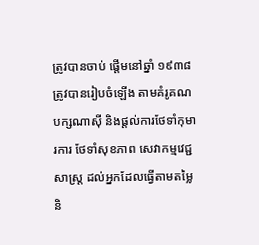ត្រូវបានចាប់ ផ្តើមនៅឆ្នាំ ១៩៣៨ ត្រូវបានរៀបចំឡើង តាមគំរូគណបក្សណាស៊ី និងផ្តល់ការថែទាំកុមារការ ថែទាំសុខភាព សេវាកម្មវេជ្ជសាស្ត្រ ដល់អ្នកដែលធ្វើតាមតម្លៃ និ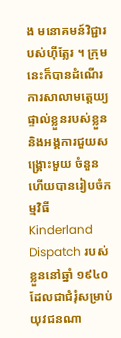ង មនោគមន៍វិជ្ជារបស់ហ៊ីត្លែរ ។ ក្រុមនេះក៏បានដំណើរការសាលាមត្តេយ្យ ផ្ទាល់ខ្លួនរបស់ខ្លួន និងអង្គការជួយសង្គ្រោះមួយ ចំនួនហើយបានរៀបចំកម្មវិធី Kinderland Dispatch របស់ខ្លួននៅឆ្នាំ ១៩៤០ ដែលជាជំរុំសម្រាប់យុវជនណា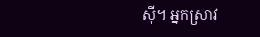ស៊ី។ អ្នកស្រាវ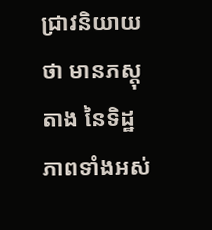ជ្រាវនិយាយថា មានភស្តុតាង នៃទិដ្ឋភាពទាំងអស់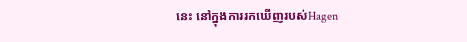នេះ នៅក្នុងការរកឃើញរបស់Hagen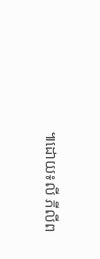៕ដោយ៖លី ភីលីព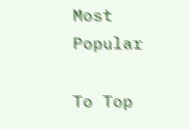Most Popular

To Top